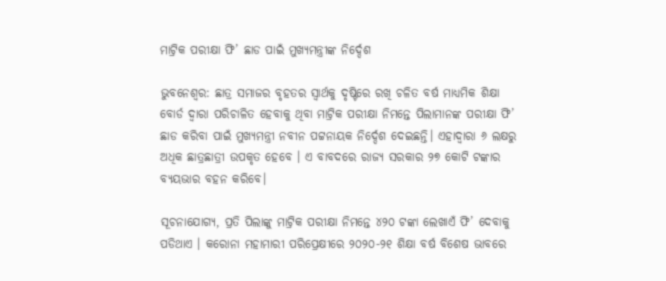ମାଟ୍ରିକ ପରୀକ୍ଷା ଫି’ ଛାଡ ପାଇଁ ମୁଖ୍ୟମନ୍ତ୍ରୀଙ୍କ ନିର୍ଦ୍ଦେଶ

ଭୁବନେଶ୍ବର: ଛାତ୍ର ସମାଜର ବୃହତର ସ୍ବାର୍ଥକୁ ଦୃଷ୍ଟିରେ ରଖି ଚଳିତ ବର୍ଷ ମାଧ୍ୟମିକ ଶିକ୍ଷା ବୋର୍ଡ ଦ୍ବାରା ପରିଚାଳିତ ହେବାକୁ ଥିବା ମାଟ୍ରିକ ପରୀକ୍ଷା ନିମନ୍ତେ ପିଲାମାନଙ୍କ ପରୀକ୍ଷା ଫି’ ଛାଡ କରିବା ପାଇଁ ମୁଖ୍ୟମନ୍ତ୍ରୀ ନବୀନ ପଟ୍ଟନାୟକ ନିର୍ଦ୍ଦେଶ ଦେଇଛନ୍ତି। ଏହାଦ୍ବାରା ୬ ଲକ୍ଷରୁ ଅଧିକ ଛାତ୍ରଛାତ୍ରୀ ଉପକୃତ ହେବେ । ଏ ବାବଦରେ ରାଜ୍ୟ ସରକାର ୨୭ କୋଟି ଟଙ୍କାର ବ୍ୟୟଭାର ବହନ କରିବେ।

ସୂଚନାଯୋଗ୍ୟ, ପ୍ରତି ପିଲାଙ୍କୁ ମାଟ୍ରିକ ପରୀକ୍ଷା ନିମନ୍ତେ ୪୨୦ ଟଙ୍କା ଲେଖାଏଁ ଫି’ ଦେବାକୁ ପଡିଥାଏ । କରୋନା ମହାମାରୀ ପରିପ୍ରେକ୍ଷୀରେ ୨୦୨୦-୨୧ ଶିକ୍ଷା ବର୍ଷ ବିଶେଷ ଭାବରେ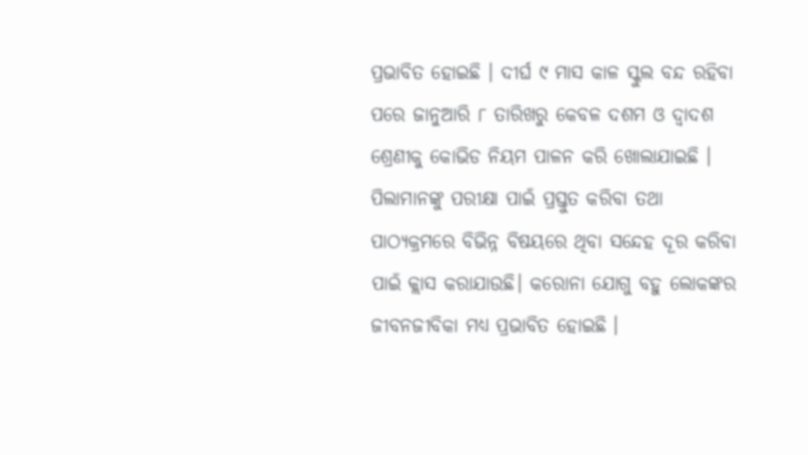ପ୍ରଭାବିତ ହୋଇଛି । ଦୀର୍ଘ ୯ ମାସ କାଳ ସ୍କୁଲ ବନ୍ଦ ରହିବା ପରେ ଜାନୁଆରି ୮ ତାରିଖରୁ କେବଳ ଦଶମ ଓ ଦ୍ବାଦଶ ଶ୍ରେଣୀକୁ କୋଭିଡ ନିୟମ ପାଳନ କରି ଖୋଲାଯାଇଛି । ପିଲାମାନଙ୍କୁ ପରୀକ୍ଷା ପାଇଁ ପ୍ରସ୍ତୁତ କରିବା ତଥା ପାଠ୍ୟକ୍ରମରେ ବିଭିନ୍ନ ବିଷୟରେ ଥିବା ସନ୍ଦେହ ଦୂର କରିବା ପାଇଁ କ୍ଲାସ କରାଯାଉଛି। କରୋନା ଯୋଗୁ ବହୁ ଲୋକଙ୍କର ଜୀବନଜୀବିକା ମଧ୍ୟ ପ୍ରଭାବିତ ହୋଇଛି ।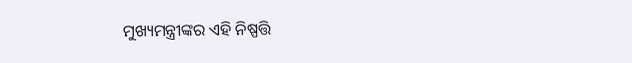ମୁଖ୍ୟମନ୍ତ୍ରୀଙ୍କର ଏହି ନିଷ୍ପତ୍ତି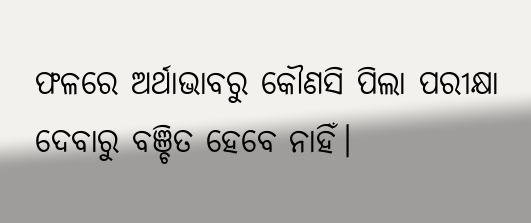ଫଳରେ ଅର୍ଥାଭାବରୁ କୌଣସି ପିଲା ପରୀକ୍ଷା ଦେବାରୁ ବଞ୍ଚିତ ହେବେ ନାହିଁ।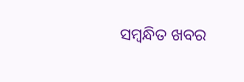ସମ୍ବନ୍ଧିତ ଖବର